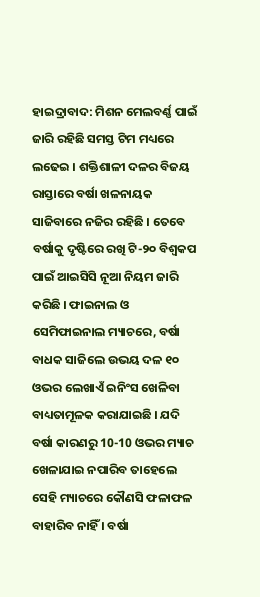ହାଇଦ୍ରାବାଦ: ମିଶନ ମେଲବର୍ଣ୍ଣ ପାଇଁ ଜାରି ରହିଛି ସମସ୍ତ ଟିମ ମଧ୍ୟରେ ଲଢେଇ । ଶକ୍ତିଶାଳୀ ଦଳର ବିଜୟ ରାସ୍ତାରେ ବର୍ଷା ଖଳନାୟକ ସାଜିବାରେ ନଜିର ରହିଛି । ତେବେ ବର୍ଷାକୁ ଦୃଷ୍ଟିରେ ରଖି ଟି-୨୦ ବିଶ୍ବକପ ପାଇଁ ଆଇସିସି ନୂଆ ନିୟମ ଜାରି କରିଛି । ଫାଇନାଲ ଓ ସେମିଫାଇନାଲ ମ୍ୟାଚରେ, ବର୍ଷା ବାଧକ ସାଜିଲେ ଉଭୟ ଦଳ ୧୦ ଓଭର ଲେଖାଏଁ ଇନିଂସ ଖେଳିବା ବାଧ୍ୟତାମୂଳକ କରାଯାଇଛି । ଯଦି ବର୍ଷା କାରଣରୁ 10-10 ଓଭର ମ୍ୟାଚ ଖେଳାଯାଇ ନପାରିବ ତାହେଲେ ସେହି ମ୍ୟାଚରେ କୌଣସି ଫଳାଫଳ ବାହାରିବ ନାହିଁ । ବର୍ଷା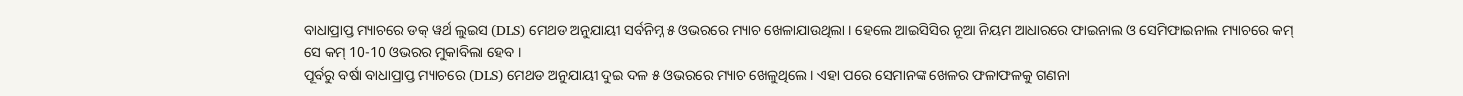ବାଧାପ୍ରାପ୍ତ ମ୍ୟାଚରେ ଡକ୍ ୱର୍ଥ ଲୁଇସ (DLS) ମେଥଡ ଅନୁଯାୟୀ ସର୍ବନିମ୍ନ ୫ ଓଭରରେ ମ୍ୟାଚ ଖେଳାଯାଉଥିଲା । ହେଲେ ଆଇସିସିର ନୂଆ ନିୟମ ଆଧାରରେ ଫାଇନାଲ ଓ ସେମିଫାଇନାଲ ମ୍ୟାଚରେ କମ୍ ସେ କମ୍ 10-10 ଓଭରର ମୁକାବିଲା ହେବ ।
ପୂର୍ବରୁ ବର୍ଷା ବାଧାପ୍ରାପ୍ତ ମ୍ୟାଚରେ (DLS) ମେଥଡ ଅନୁଯାୟୀ ଦୁଇ ଦଳ ୫ ଓଭରରେ ମ୍ୟାଚ ଖେଳୁଥିଲେ । ଏହା ପରେ ସେମାନଙ୍କ ଖେଳର ଫଳାଫଳକୁ ଗଣନା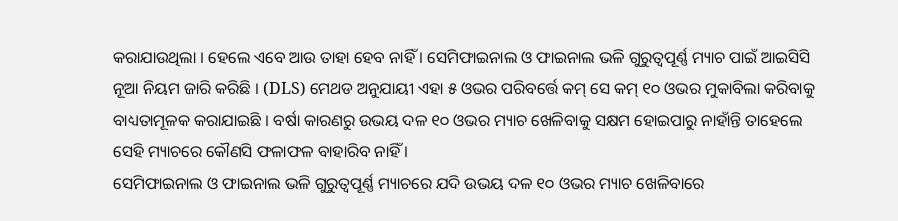କରାଯାଉଥିଲା । ହେଲେ ଏବେ ଆଉ ତାହା ହେବ ନାହିଁ । ସେମିଫାଇନାଲ ଓ ଫାଇନାଲ ଭଳି ଗୁରୁତ୍ବପୂର୍ଣ୍ଣ ମ୍ୟାଚ ପାଇଁ ଆଇସିସି ନୂଆ ନିୟମ ଜାରି କରିଛି । (DLS) ମେଥଡ ଅନୁଯାୟୀ ଏହା ୫ ଓଭର ପରିବର୍ତ୍ତେ କମ୍ ସେ କମ୍ ୧୦ ଓଭର ମୁକାବିଲା କରିବାକୁ ବାଧ୍ୟତାମୂଳକ କରାଯାଇଛି । ବର୍ଷା କାରଣରୁ ଉଭୟ ଦଳ ୧୦ ଓଭର ମ୍ୟାଚ ଖେଳିବାକୁ ସକ୍ଷମ ହୋଇପାରୁ ନାହାଁନ୍ତି ତାହେଲେ ସେହି ମ୍ୟାଚରେ କୌଣସି ଫଳାଫଳ ବାହାରିବ ନାହିଁ ।
ସେମିଫାଇନାଲ ଓ ଫାଇନାଲ ଭଳି ଗୁରୁତ୍ବପୂର୍ଣ୍ଣ ମ୍ୟାଚରେ ଯଦି ଉଭୟ ଦଳ ୧୦ ଓଭର ମ୍ୟାଚ ଖେଳିବାରେ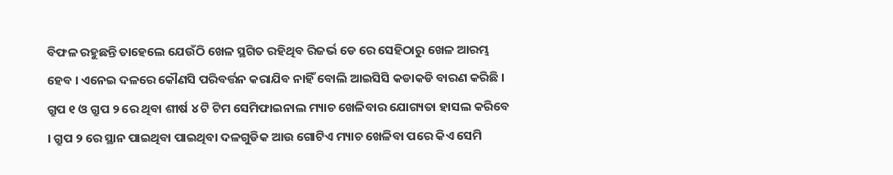ବିଫଳ ରହୁଛନ୍ତି ତାହେଲେ ଯେଉଁଠି ଖେଳ ସ୍ଥଗିତ ରହିଥିବ ରିଜର୍ଭ ଡେ ରେ ସେହିଠାରୁ ଖେଳ ଆରମ୍ଭ ହେବ । ଏନେଇ ଦଳରେ କୌଣସି ପରିବର୍ତ୍ତନ କରାଯିବ ନାହିଁ ବୋଲି ଆଇସିସି କଡାକଡି ବାରଣ କରିଛି । ଗ୍ରୁପ ୧ ଓ ଗ୍ରୁପ ୨ ରେ ଥିବା ଶୀର୍ଷ ୪ ଟି ଟିମ ସେମିଫାଇନାଲ ମ୍ୟାଚ ଖେଳିବାର ଯୋଗ୍ୟତା ହାସଲ କରିବେ । ଗ୍ରୁପ ୨ ରେ ସ୍ଥାନ ପାଇଥିବା ପାଇଥିବା ଦଳଗୁଡିକ ଆଉ ଗୋଟିଏ ମ୍ୟାଚ ଖେଳିବା ପରେ କିଏ ସେମି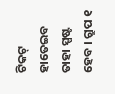ଟିକଟ୍ ହାତେଇବ ତାହା ସ୍ପଷ୍ଟ ହେବ । ଗ୍ରୁପ ୧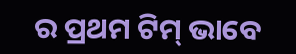ର ପ୍ରଥମ ଟିମ୍ ଭାବେ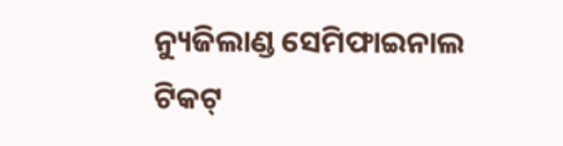ନ୍ୟୁଜିଲାଣ୍ଡ ସେମିଫାଇନାଲ ଟିକଟ୍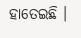ହାତେଇଛି ।